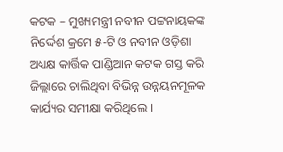କଟକ – ମୁଖ୍ୟମନ୍ତ୍ରୀ ନବୀନ ପଟ୍ଟନାୟକଙ୍କ ନିର୍ଦ୍ଦେଶ କ୍ରମେ ୫-ଟି ଓ ନବୀନ ଓଡ଼ିଶା ଅଧ୍ୟକ୍ଷ କାର୍ତ୍ତିକ ପାଣ୍ଡିଆନ କଟକ ଗସ୍ତ କରି ଜିଲ୍ଲାରେ ଚାଲିଥିବା ବିଭିନ୍ନ ଉନ୍ନୟନମୂଳକ କାର୍ଯ୍ୟର ସମୀକ୍ଷା କରିଥିଲେ ।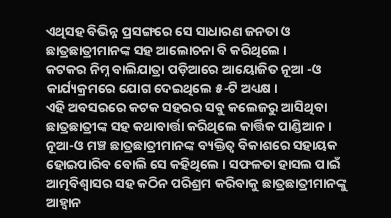ଏଥିସହ ବିଭିନ୍ନ ପ୍ରସଙ୍ଗରେ ସେ ସାଧାରଣ ଜନତା ଓ ଛାତ୍ରଛାତ୍ରୀମାନଙ୍କ ସହ ଆଲୋଚନା ବି କରିଥିଲେ ।
କଟକର ନିମ୍ନ ବାଲିଯାତ୍ରା ପଡ଼ିଆରେ ଆୟୋଜିତ ନୂଆ -ଓ କାର୍ଯ୍ୟକ୍ରମରେ ଯୋଗ ଦେଇଥିଲେ ୫-ଟି ଅଧ୍ୟକ୍ଷ ।
ଏହି ଅବସରରେ କଟକ ସହରର ସବୁ କଲେଜରୁ ଆସିଥିବା ଛାତ୍ରଛାତ୍ରୀଙ୍କ ସହ କଥାବାର୍ତ୍ତା କରିଥିଲେ କାର୍ତ୍ତିକ ପାଣ୍ଡିଆନ। ନୂଆ-ଓ ମଞ୍ଚ ଛାତ୍ରଛାତ୍ରୀମାନଙ୍କ ବ୍ୟକ୍ତିତ୍ଵ ବିକାଶରେ ସହାୟକ ହୋଇପାରିବ ବୋଲି ସେ କହିଥିଲେ । ସଫଳତା ହାସଲ ପାଇଁ ଆତ୍ମବିଶ୍ଵାସର ସହ କଠିନ ପରିଶ୍ରମ କରିବାକୁ ଛାତ୍ରଛାତ୍ରୀମାନଙ୍କୁ ଆହ୍ୱାନ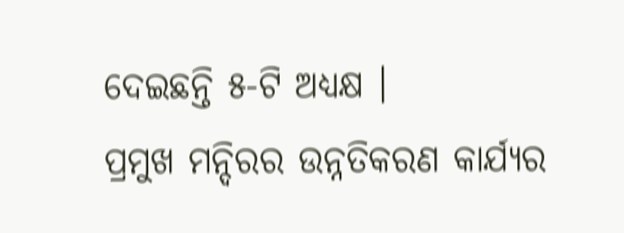ଦେଇଛନ୍ତି ୫-ଟି ଅଧ୍ୟକ୍ଷ ।
ପ୍ରମୁଖ ମନ୍ଦିରର ଉନ୍ନତିକରଣ କାର୍ଯ୍ୟର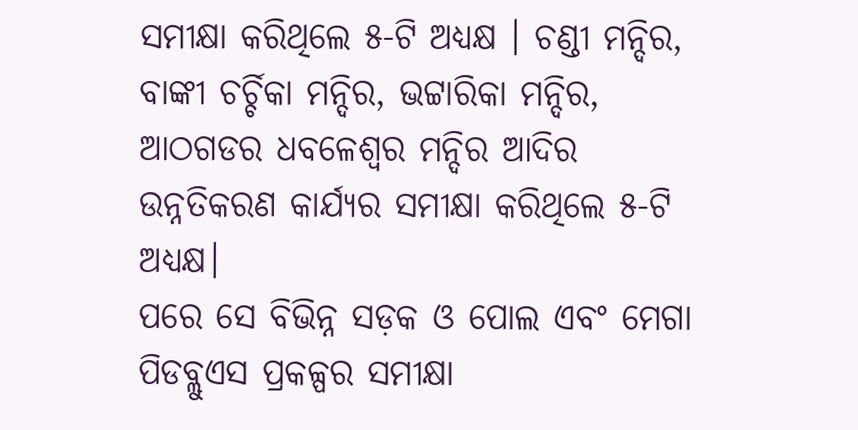ସମୀକ୍ଷା କରିଥିଲେ ୫-ଟି ଅଧ୍ୟକ୍ଷ । ଚଣ୍ଡୀ ମନ୍ଦିର, ବାଙ୍କୀ ଚର୍ଚ୍ଚିକା ମନ୍ଦିର, ଭଟ୍ଟାରିକା ମନ୍ଦିର, ଆଠଗଡର ଧବଳେଶ୍ଵର ମନ୍ଦିର ଆଦିର ଉନ୍ନତିକରଣ କାର୍ଯ୍ୟର ସମୀକ୍ଷା କରିଥିଲେ ୫-ଟି ଅଧ୍ୟକ୍ଷ।
ପରେ ସେ ବିଭିନ୍ନ ସଡ଼କ ଓ ପୋଲ ଏବଂ ମେଗା ପିଡବ୍ଲୁଏସ ପ୍ରକଳ୍ପର ସମୀକ୍ଷା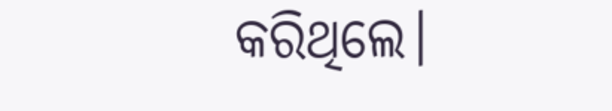କରିଥିଲେ।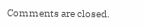Comments are closed.